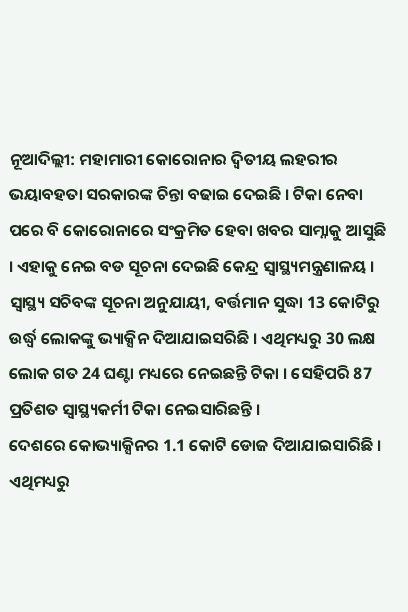ନୂଆଦିଲ୍ଲୀ: ମହାମାରୀ କୋରୋନାର ଦ୍ବିତୀୟ ଲହରୀର ଭୟାବହତା ସରକାରଙ୍କ ଚିନ୍ତା ବଢାଇ ଦେଇଛି । ଟିକା ନେବା ପରେ ବି କୋରୋନାରେ ସଂକ୍ରମିତ ହେବା ଖବର ସାମ୍ନାକୁ ଆସୁଛି । ଏହାକୁ ନେଇ ବଡ ସୂଚନା ଦେଇଛି କେନ୍ଦ୍ର ସ୍ବାସ୍ଥ୍ୟମନ୍ତ୍ରଣାଳୟ ।
ସ୍ବାସ୍ଥ୍ୟ ସଚିବଙ୍କ ସୂଚନା ଅନୁଯାୟୀ, ବର୍ତ୍ତମାନ ସୁଦ୍ଧା 13 କୋଟିରୁ ଉର୍ଦ୍ଧ୍ବ ଲୋକଙ୍କୁ ଭ୍ୟାକ୍ସିନ ଦିଆଯାଇସରିଛି । ଏଥିମଧ୍ୟରୁ 30 ଲକ୍ଷ ଲୋକ ଗତ 24 ଘଣ୍ଟା ମଧ୍ୟରେ ନେଇଛନ୍ତି ଟିକା । ସେହିପରି 87 ପ୍ରତିଶତ ସ୍ବାସ୍ଥ୍ୟକର୍ମୀ ଟିକା ନେଇସାରିଛନ୍ତି ।
ଦେଶରେ କୋଭ୍ୟାକ୍ସିନର 1.1 କୋଟି ଡୋଜ ଦିଆଯାଇସାରିଛି । ଏଥିମଧ୍ୟରୁ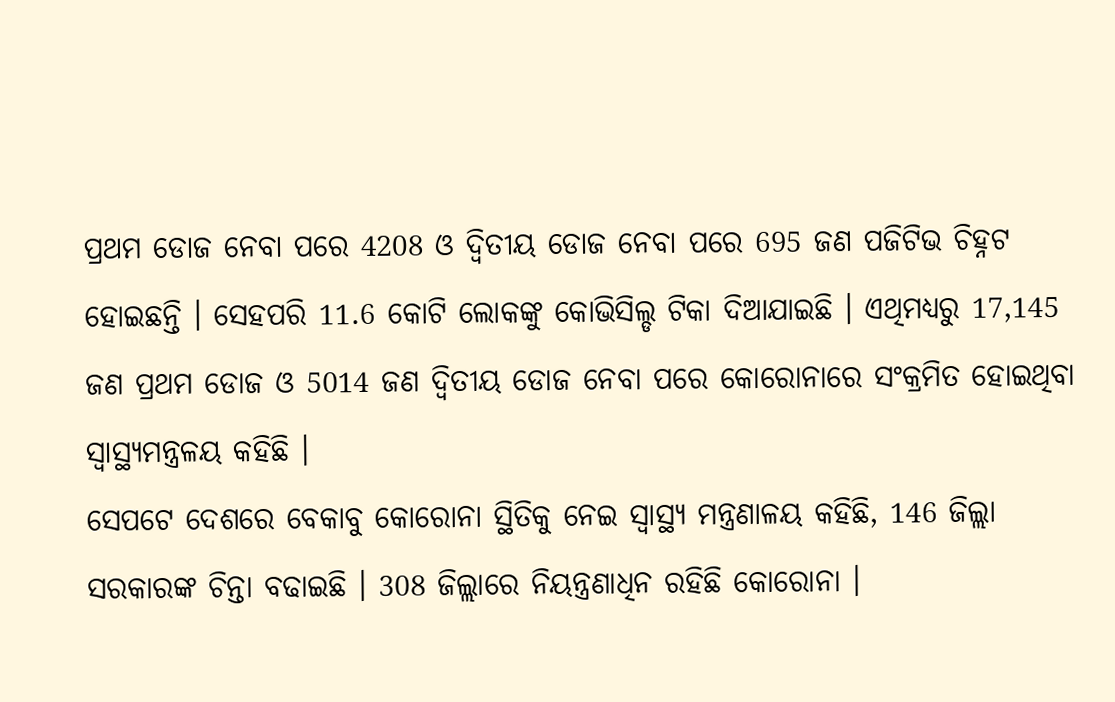ପ୍ରଥମ ଡୋଜ ନେବା ପରେ 4208 ଓ ଦ୍ବିତୀୟ ଡୋଜ ନେବା ପରେ 695 ଜଣ ପଜିଟିଭ ଚିହ୍ନଟ ହୋଇଛନ୍ତି । ସେହପରି 11.6 କୋଟି ଲୋକଙ୍କୁ କୋଭିସିଲ୍ଡ ଟିକା ଦିଆଯାଇଛି । ଏଥିମଧ୍ୟରୁ 17,145 ଜଣ ପ୍ରଥମ ଡୋଜ ଓ 5014 ଜଣ ଦ୍ବିତୀୟ ଡୋଜ ନେବା ପରେ କୋରୋନାରେ ସଂକ୍ରମିତ ହୋଇଥିବା ସ୍ବାସ୍ଥ୍ୟମନ୍ତ୍ରଳୟ କହିଛି ।
ସେପଟେ ଦେଶରେ ବେକାବୁ କୋରୋନା ସ୍ଥିତିକୁ ନେଇ ସ୍ବାସ୍ଥ୍ୟ ମନ୍ତ୍ରଣାଳୟ କହିଛି, 146 ଜିଲ୍ଲା ସରକାରଙ୍କ ଚିନ୍ତା ବଢାଇଛି । 308 ଜିଲ୍ଲାରେ ନିୟନ୍ତ୍ରଣାଧିନ ରହିଛି କୋରୋନା ।